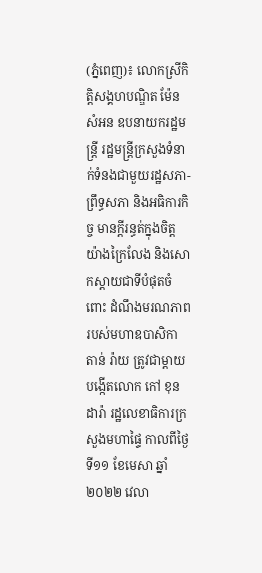(ភ្នំពេញ)៖ លោកស្រីកិត្តិសង្គហបណ្ឌិត ម៉ែន សំអន ឧបនាយករដ្ឋមន្ត្រី រដ្ឋមន្ត្រីក្រសួងទំនាក់ទំនងជាមួយរដ្ឋសភា-ព្រឹទ្ធសភា និងអធិការកិច្ច មានក្តីរន្ធត់ក្នុងចិត្តយ៉ាងក្រៃលែង និងសោកស្តាយជាទីបំផុតចំពោះ ដំណឹងមរណភាពរបស់មហាឧបាសិកា តាន់ រ៉ាយ ត្រូវជាម្តាយបង្កើតលោក កៅ ខុនដារ៉ា រដ្ឋលេខាធិការក្រសួងមហាផ្ទៃ កាលពីថ្ងៃទី១១ ខែមេសា ឆ្នាំ២០២២ វេលា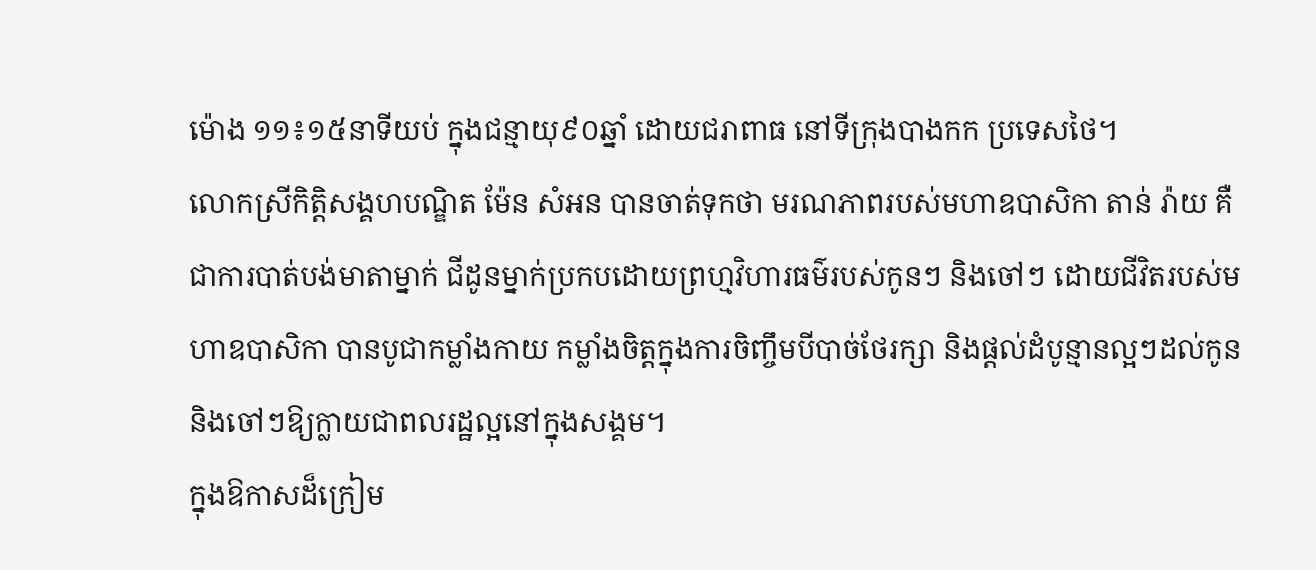ម៉ោង ១១៖១៥នាទីយប់ ក្នុងជន្មាយុ៩០ឆ្នាំ ដោយជរាពាធ នៅទីក្រុងបាងកក ប្រទេសថៃ។
លោកស្រីកិត្តិសង្គហបណ្ឌិត ម៉ែន សំអន បានចាត់ទុកថា មរណភាពរបស់មហាឧបាសិកា តាន់ រ៉ាយ គឺជាការបាត់បង់មាតាម្នាក់ ជីដូនម្នាក់ប្រកបដោយព្រហ្មវិហារធម៌របស់កូនៗ និងចៅៗ ដោយជីវិតរបស់មហាឧបាសិកា បានបូជាកម្លាំងកាយ កម្លាំងចិត្តក្នុងការចិញ្ចឹមបីបាច់ថែរក្សា និងផ្តល់ដំបូន្មានល្អៗដល់កូន និងចៅៗឱ្យក្លាយជាពលរដ្ឋល្អនៅក្នុងសង្គម។
ក្នុងឱកាសដ៏ក្រៀម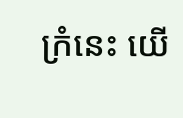ក្រំនេះ យើ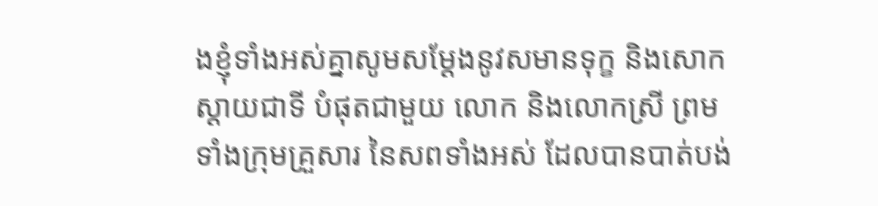ងខ្ញុំទាំងអស់គ្នាសូមសម្តែងនូវសមានទុក្ខ និងសោកស្តាយជាទី បំផុតជាមួយ លោក និងលោកស្រី ព្រមទាំងក្រុមគ្រួសារ នៃសពទាំងអស់ ដែលបានបាត់បង់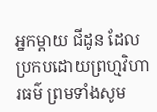អ្នកម្តាយ ជីដូន ដែលប្រកបដោយព្រហ្មវិហារធម៌ ព្រមទាំងសូម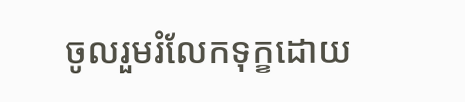ចូលរួមរំលែកទុក្ខដោយ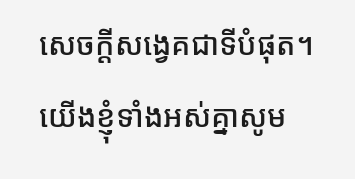សេចក្តីសង្វេគជាទីបំផុត។ យើងខ្ញុំទាំងអស់គ្នាសូម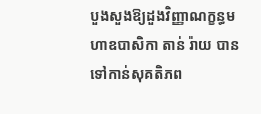បួងសួងឱ្យដួងវិញ្ញាណក្ខន្ធមហាឧបាសិកា តាន់ រ៉ាយ បានទៅកាន់សុគតិភព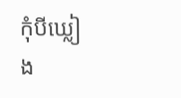កុំបីឃ្លៀង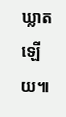ឃ្លាតឡើយ៕